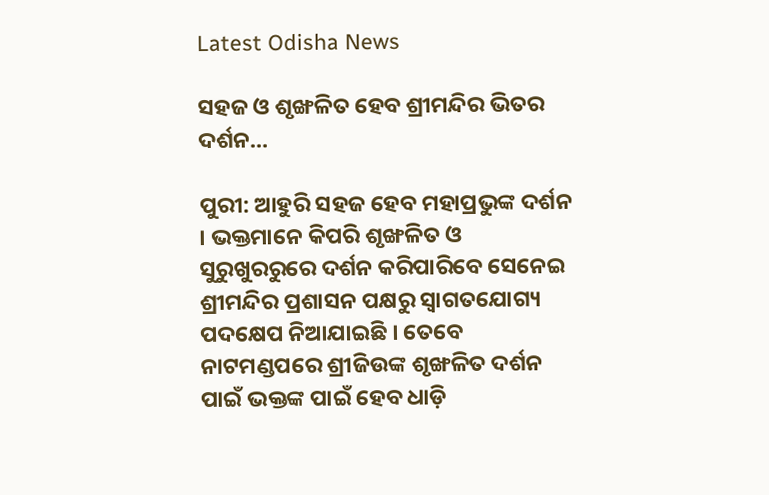Latest Odisha News

ସହଜ ଓ ଶୃଙ୍ଖଳିତ ହେବ ଶ୍ରୀମନ୍ଦିର ଭିତର ଦର୍ଶନ…

ପୁରୀ: ଆହୁରି ସହଜ ହେବ ମହାପ୍ରଭୁଙ୍କ ଦର୍ଶନ । ଭକ୍ତମାନେ କିପରି ଶୃଙ୍ଖଳିତ ଓ ସୁରୁଖୁରରୁରେ ଦର୍ଶନ କରିପାରିବେ ସେନେଇ ଶ୍ରୀମନ୍ଦିର ପ୍ରଶାସନ ପକ୍ଷରୁ ସ୍ବାଗତଯୋଗ୍ୟ ପଦକ୍ଷେପ ନିଆଯାଇଛି । ତେବେ ନାଟମଣ୍ଡପରେ ଶ୍ରୀଜିଉଙ୍କ ଶୃଙ୍ଖଳିତ ଦର୍ଶନ ପାଇଁ ଭକ୍ତଙ୍କ ପାଇଁ ହେବ ଧାଡ଼ି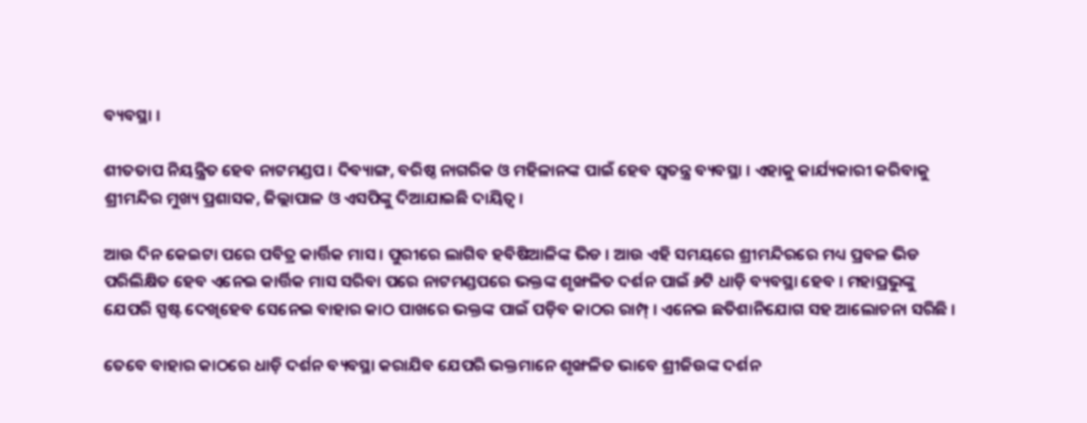ବ୍ୟବସ୍ଥା ।

ଶୀତତାପ ନିୟନ୍ତ୍ରିତ ହେବ ନାଟମଣ୍ଡପ । ଦିବ୍ୟାଙ୍ଗ, ବରିଷ୍ଠ ନାଗରିକ ଓ ମହିଳାନଙ୍କ ପାଇଁ ହେବ ସ୍ୱତନ୍ତ୍ର ବ୍ୟବସ୍ଥା । ଏହାକୁ କାର୍ଯ୍ୟକାରୀ କରିବାକୁ ଶ୍ରୀମନ୍ଦିର ମୁଖ୍ୟ ପ୍ରଶାସକ, ଜିଲ୍ଲାପାଳ ଓ ଏସପିଙ୍କୁ ଦିଆଯାଇଛି ଦାୟିତ୍ୱ ।

ଆଉ ଦିନ କେଇଟା ପରେ ପବିତ୍ର କାର୍ତ୍ତିକ ମାସ । ପୁରୀରେ ଲାଗିବ ହବିଷିଆଳିଙ୍କ ଭିଡ । ଆଉ ଏହି ସମୟରେ ଶ୍ରୀମନ୍ଦିରରେ ମଧ୍ୟ ପ୍ରବଳ ଭିଡ ପରିଲିକ୍ଷିତ ହେବ ଏନେଇ କାର୍ତ୍ତିକ ମାସ ସରିବା ପରେ ନାଟମଣ୍ଡପରେ ଭକ୍ତଙ୍କ ଶୃଙ୍ଖଳିତ ଦର୍ଶନ ପାଇଁ ୬ଟି ଧାଡ଼ି ବ୍ୟବସ୍ଥା ହେବ । ମହାପ୍ରଭୁଙ୍କୁ ଯେପରି ସ୍ପଷ୍ଟ ଦେଖିହେବ ସେନେଇ ବାହାର କାଠ ପାଖରେ ଭକ୍ତଙ୍କ ପାଇଁ ପଡ଼ିବ କାଠର ରାମ୍ପ୍ । ଏନେଇ ଛତିଶାନିଯୋଗ ସହ ଆଲୋଚନା ସରିଛି ।

ତେବେ ବାହାର କାଠରେ ଧାଡ଼ି ଦର୍ଶନ ବ୍ୟବସ୍ଥା କରାଯିବ ଯେପରି ଭକ୍ତମାନେ ଶୃଙ୍ଖଳିତ ଭାବେ ଶ୍ରୀଜିଉଙ୍କ ଦର୍ଶନ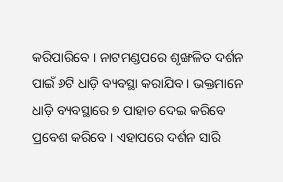କରିପାରିବେ । ନାଟମଣ୍ଡପରେ ଶୃଙ୍ଖଳିତ ଦର୍ଶନ ପାଇଁ ୬ଟି ଧାଡ଼ି ବ୍ୟବସ୍ଥା କରାଯିବ । ଭକ୍ତମାନେ ଧାଡ଼ି ବ୍ୟବସ୍ଥାରେ ୭ ପାହାଚ ଦେଇ କରିବେ ପ୍ରବେଶ କରିବେ । ଏହାପରେ ଦର୍ଶନ ସାରି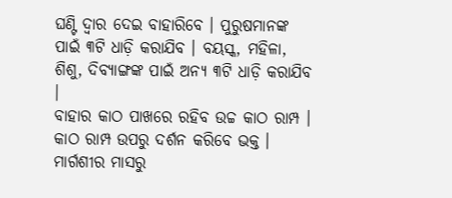ଘଣ୍ଟି ଦ୍ଵାର ଦେଇ ବାହାରିବେ । ପୁରୁଷମାନଙ୍କ ପାଇଁ ୩ଟି ଧାଡ଼ି କରାଯିବ । ବୟସ୍କ, ମହିଳା, ଶିଶୁ, ଦିବ୍ୟାଙ୍ଗଙ୍କ ପାଇଁ ଅନ୍ୟ ୩ଟି ଧାଡ଼ି କରାଯିବ ।
ବାହାର କାଠ ପାଖରେ ରହିବ ଉଚ୍ଚ କାଠ ରାମ୍ପ । କାଠ ରାମ୍ପ ଉପରୁ ଦର୍ଶନ କରିବେ ଭକ୍ତ । ମାର୍ଗଶୀର ମାସରୁ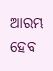ଆରମ୍ଭ ହେବ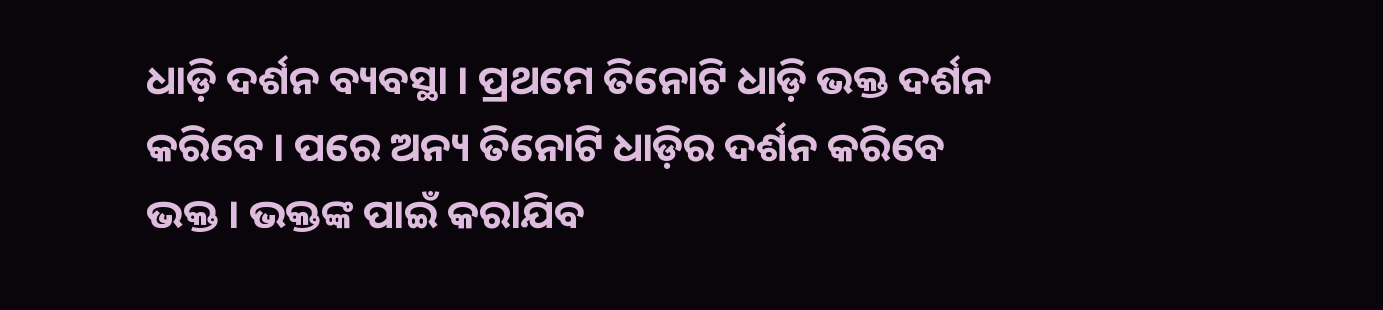ଧାଡ଼ି ଦର୍ଶନ ବ୍ୟବସ୍ଥା । ପ୍ରଥମେ ତିନୋଟି ଧାଡ଼ି ଭକ୍ତ ଦର୍ଶନ କରିବେ । ପରେ ଅନ୍ୟ ତିନୋଟି ଧାଡ଼ିର ଦର୍ଶନ କରିବେ ଭକ୍ତ । ଭକ୍ତଙ୍କ ପାଇଁ କରାଯିବ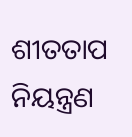ଶୀତତାପ ନିୟନ୍ତ୍ରଣ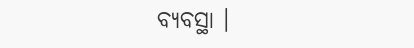ବ୍ୟବସ୍ଥା ।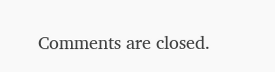Comments are closed.